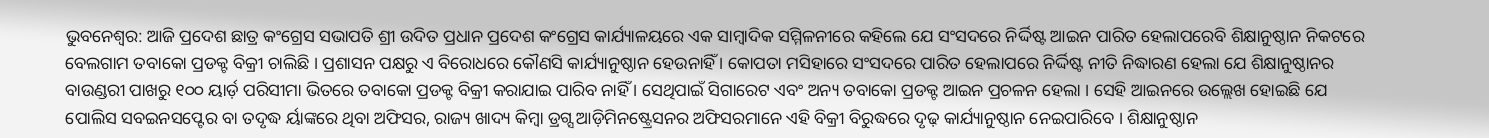ଭୁବନେଶ୍ୱର: ଆଜି ପ୍ରଦେଶ ଛାତ୍ର କଂଗ୍ରେସ ସଭାପତି ଶ୍ରୀ ଉଦିତ ପ୍ରଧାନ ପ୍ରଦେଶ କଂଗ୍ରେସ କାର୍ଯ୍ୟାଳୟରେ ଏକ ସାମ୍ବାଦିକ ସମ୍ମିଳନୀରେ କହିଲେ ଯେ ସଂସଦରେ ନିର୍ଦ୍ଦିଷ୍ଟ ଆଇନ ପାରିତ ହେଲାପରେବି ଶିକ୍ଷାନୁଷ୍ଠାନ ନିକଟରେ ବେଲଗାମ ତବାକୋ ପ୍ରଡକ୍ଟ ବିକ୍ରୀ ଚାଲିଛି । ପ୍ରଶାସନ ପକ୍ଷରୁ ଏ ବିରୋଧରେ କୌଣସି କାର୍ଯ୍ୟାନୁଷ୍ଠାନ ହେଉନାହିଁ । କୋପତା ମସିହାରେ ସଂସଦରେ ପାରିତ ହେଲାପରେ ନିର୍ଦ୍ଦିଷ୍ଟ ନୀତି ନିଦ୍ଧାରଣ ହେଲା ଯେ ଶିକ୍ଷାନୁଷ୍ଠାନର ବାଉଣ୍ଡରୀ ପାଖରୁ ୧୦୦ ୟାର୍ଡ଼ ପରିସୀମା ଭିତରେ ତବାକୋ ପ୍ରଡକ୍ଟ ବିକ୍ରୀ କରାଯାଇ ପାରିବ ନାହିଁ । ସେଥିପାଇଁ ସିଗାରେଟ ଏବଂ ଅନ୍ୟ ତବାକୋ ପ୍ରଡକ୍ଟ ଆଇନ ପ୍ରଚଳନ ହେଲା । ସେହି ଆଇନରେ ଉଲ୍ଲେଖ ହୋଇଛି ଯେ ପୋଲିସ ସବଇନସପ୍ଟେର ବା ତଦୃଦ୍ଧ ର୍ୟାଙ୍କରେ ଥିବା ଅଫିସର, ରାଜ୍ୟ ଖାଦ୍ୟ କିମ୍ବା ଡ୍ରଗ୍ସ ଆଡ଼ିମିନଷ୍ଟ୍ରେସନର ଅଫିସରମାନେ ଏହି ବିକ୍ରୀ ବିରୁଦ୍ଧରେ ଦୃଢ଼ କାର୍ଯ୍ୟାନୁଷ୍ଠାନ ନେଇପାରିବେ । ଶିକ୍ଷାନୁଷ୍ଠାନ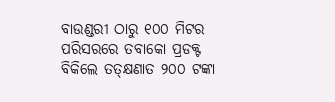ବାଉଣ୍ଡରୀ ଠାରୁ ୧୦୦ ମିଟର ପରିସରରେ ତବାକୋ ପ୍ରଡକ୍ଟ ବିକିଲେ ତତ୍କ୍ଷଣାତ ୨୦୦ ଟଙ୍କା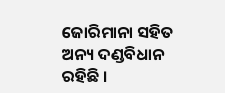ଜୋରିମାନା ସହିତ ଅନ୍ୟ ଦଣ୍ଡବିଧାନ ରହିଛି ।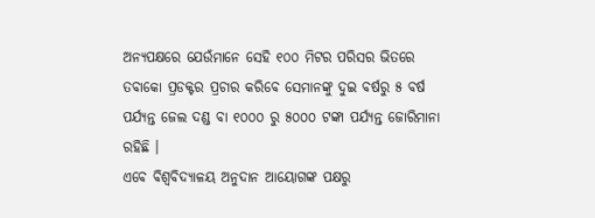ଅନ୍ୟପକ୍ଷରେ ଯେଉଁମାନେ ସେହି ୧୦୦ ମିଟର ପରିସର ଭିତରେ ତବାକୋ ପ୍ରଡକ୍ଟର ପ୍ରଚାର କରିବେ ସେମାନଙ୍କୁ ଦୁଇ ବର୍ଷରୁ ୫ ବର୍ଷ ପର୍ଯ୍ୟନ୍ତ ଜେଲ ଦଣ୍ଡ ବା ୧୦୦୦ ରୁ ୫୦୦୦ ଟଙ୍କା ପର୍ଯ୍ୟନ୍ତ ଜୋରିମାନା ରହିଛି ।
ଏବେ ବିଶ୍ୱବିଦ୍ୟାଳୟ ଅନୁଦାନ ଆୟୋଗଙ୍କ ପକ୍ଷରୁ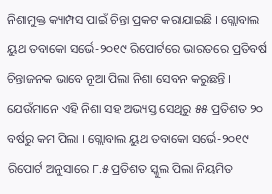ନିଶାମୁକ୍ତ କ୍ୟାମ୍ପସ ପାଇଁ ଚିନ୍ତା ପ୍ରକଟ କରାଯାଇଛି । ଗ୍ଲୋବାଲ ୟୁଥ ତବାକୋ ସର୍ଭେ-୨୦୧୯ ରିପୋର୍ଟରେ ଭାରତରେ ପ୍ରତିବର୍ଷ ଚିନ୍ତାଜନକ ଭାବେ ନୂଆ ପିଲା ନିଶା ସେବନ କରୁଛନ୍ତି । ଯେଉଁମାନେ ଏହି ନିଶା ସହ ଅଭ୍ୟସ୍ତ ସେଥିରୁ ୫୫ ପ୍ରତିଶତ ୨୦ ବର୍ଷରୁ କମ ପିଲା । ଗ୍ଲୋବାଲ ୟୁଥ ତବାକୋ ସର୍ଭେ-୨୦୧୯ ରିପୋର୍ଟ ଅନୁସାରେ ୮.୫ ପ୍ରତିଶତ ସ୍କୁଲ ପିଲା ନିୟମିତ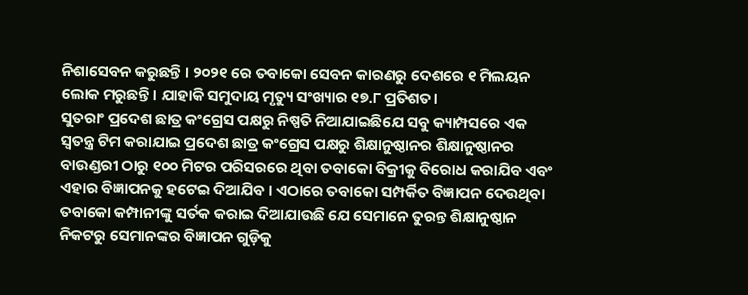ନିଶାସେବନ କରୁଛନ୍ତି । ୨୦୨୧ ରେ ତବାକୋ ସେବନ କାରଣରୁ ଦେଶରେ ୧ ମିଲୟନ ଲୋକ ମରୁଛନ୍ତି । ଯାହାକି ସମୁଦାୟ ମୃତ୍ୟୁ ସଂଖ୍ୟାର ୧୭.୮ ପ୍ରତିଶତ।
ସୁତରାଂ ପ୍ରଦେଶ ଛାତ୍ର କଂଗ୍ରେସ ପକ୍ଷରୁ ନିଷ୍ପତି ନିଆଯାଇଛିଯେ ସବୁ କ୍ୟାମ୍ପସରେ ଏକ ସ୍ୱତନ୍ତ୍ର ଟିମ କରାଯାଇ ପ୍ରଦେଶ ଛାତ୍ର କଂଗ୍ରେସ ପକ୍ଷରୁ ଶିକ୍ଷାନୁଷ୍ଠାନର ଶିକ୍ଷାନୁଷ୍ଠାନର ବାଉଣ୍ଡରୀ ଠାରୁ ୧୦୦ ମିଟର ପରିସରରେ ଥିବା ତବାକୋ ବିକ୍ରୀକୁ ବିରୋଧ କରାଯିବ ଏବଂ ଏହାର ବିଜ୍ଞାପନକୁ ହଟେଇ ଦିଆଯିବ । ଏଠାରେ ତବାକୋ ସମ୍ପର୍କିତ ବିଜ୍ଞାପନ ଦେଉଥିବା ତବାକୋ କମ୍ପାନୀଙ୍କୁ ସର୍ତକ କରାଇ ଦିଆଯାଉଛି ଯେ ସେମାନେ ତୁରନ୍ତ ଶିକ୍ଷାନୁଷ୍ଠାନ ନିକଟରୁ ସେମାନଙ୍କର ବିଜ୍ଞାପନ ଗୁଡ଼ିକୁ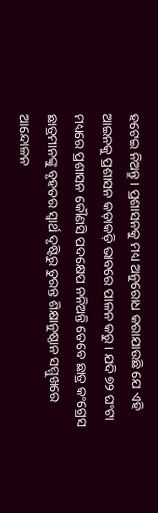ହଟେଇ ନିଅନ୍ତୁ । ପ୍ରଶାସନକୁ ମଧ୍ୟ ଅନୁରୋଧ କରାଯାଉଛି ଯେ ଏହି ଆଇନକୁ ପ୍ରଶାସନ କଡ଼ାକଡ଼ି ଭାବରେ ପାଳନ କରୁ । ଯଦି ୭୨ ଘଂଟା ମଧ୍ୟରେ ପ୍ରଶାସନ କୌଣସି ପଦକ୍ଷେପ ନନିଅନ୍ତି ତେବେ ଛାତ୍ର କଂଗ୍ରେସ ଛାତ୍ରମାନଙ୍କୁ ବୃହତର ସ୍ୱାର୍ଥ ଦୃଷ୍ଟିରୁ ତୁରନ୍ତ ଶିକ୍ଷାନୁଷ୍ଠାନ ସମ୍ମୁଖରେ ଆନ୍ଦୋଳନ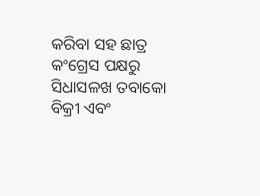କରିବା ସହ ଛାତ୍ର କଂଗ୍ରେସ ପକ୍ଷରୁ ସିଧାସଳଖ ତବାକୋ ବିକ୍ରୀ ଏବଂ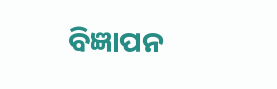ବିଜ୍ଞାପନ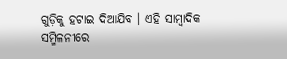ଗୁଡ଼ିକୁ ହଟାଇ ଦିଆଯିବ । ଏହି ସାମ୍ବାଦିକ ସମ୍ମିଳନୀରେ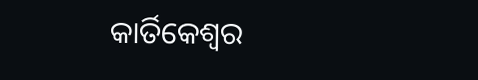କାର୍ତିକେଶ୍ୱର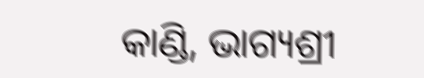କାଣ୍ଡି, ଭାଗ୍ୟଶ୍ରୀ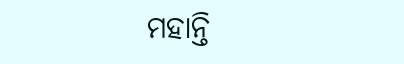ମହାନ୍ତି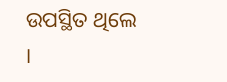ଉପସ୍ଥିତ ଥିଲେ ।